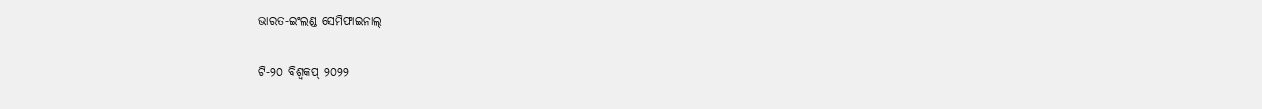ଭାରତ-ଇଂଲଣ୍ଡ ସେମିଫାଇନାଲ୍

ଟି-୨୦ ବିଶ୍ୱକପ୍ ୨୦୨୨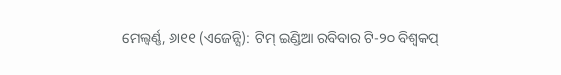ମେଲ୍ବର୍ଣ୍ଣ, ୬ା୧୧ (ଏଜେନ୍ସି): ଟିମ୍ ଇଣ୍ଡିଆ ରବିବାର ଟି-୨୦ ବିଶ୍ୱକପ୍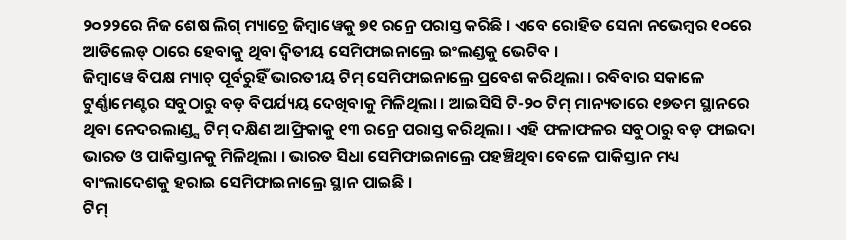୨୦୨୨ରେ ନିଜ ଶେଷ ଲିଗ୍ ମ୍ୟାଚ୍ରେ ଜିମ୍ବାୱେକୁ ୭୧ ରନ୍ରେ ପରାସ୍ତ କରିଛି । ଏବେ ରୋହିତ ସେନା ନଭେମ୍ବର ୧୦ରେ ଆଡିଲେଡ୍ ଠାରେ ହେବାକୁ ଥିବା ଦ୍ୱିତୀୟ ସେମିଫାଇନାଲ୍ରେ ଇଂଲଣ୍ଡକୁ ଭେଟିବ ।
ଜିମ୍ବାୱେ ବିପକ୍ଷ ମ୍ୟାଚ୍ ପୂର୍ବରୁହିଁ ଭାରତୀୟ ଟିମ୍ ସେମିଫାଇନାଲ୍ରେ ପ୍ରବେଶ କରିଥିଲା । ରବିବାର ସକାଳେ ଟୁର୍ଣ୍ଣାମେଣ୍ଟର ସବୁଠାରୁ ବଡ଼ ବିପର୍ଯ୍ୟୟ ଦେଖିବାକୁ ମିଳିଥିଲା । ଆଇସିସି ଟି-୨୦ ଟିମ୍ ମାନ୍ୟତାରେ ୧୭ତମ ସ୍ଥାନରେ ଥିବା ନେଦରଲାଣ୍ଡ୍ସ ଟିମ୍ ଦକ୍ଷିଣ ଆଫ୍ରିକାକୁ ୧୩ ରନ୍ରେ ପରାସ୍ତ କରିଥିଲା । ଏହି ଫଳାଫଳର ସବୁଠାରୁ ବଡ଼ ଫାଇଦା ଭାରତ ଓ ପାକିସ୍ତାନକୁ ମିଳିଥିଲା । ଭାରତ ସିଧା ସେମିଫାଇନାଲ୍ରେ ପହଞ୍ଚିଥିବା ବେଳେ ପାକିସ୍ତାନ ମଧ୍ୟ ବାଂଲାଦେଶକୁ ହରାଇ ସେମିଫାଇନାଲ୍ରେ ସ୍ଥାନ ପାଇଛି ।
ଟିମ୍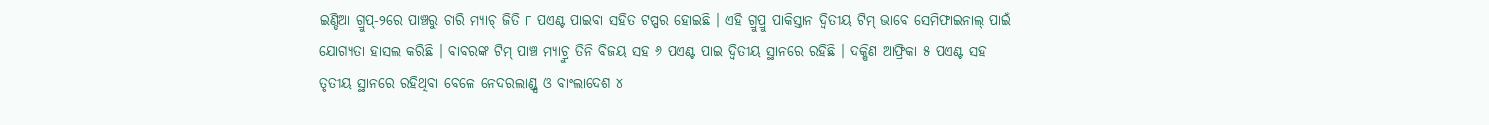ଇଣ୍ଡିଆ ଗ୍ରୁପ୍-୨ରେ ପାଞ୍ଚରୁ ଚାରି ମ୍ୟାଚ୍ ଜିତି ୮ ପଏଣ୍ଟ ପାଇବା ସହିତ ଟପ୍ପର ହୋଇଛି । ଏହି ଗ୍ରୁପ୍ରୁ ପାକିସ୍ତାନ ଦ୍ୱିତୀୟ ଟିମ୍ ଭାବେ ସେମିଫାଇନାଲ୍ ପାଇଁ ଯୋଗ୍ୟତା ହାସଲ କରିଛି । ବାବରଙ୍କ ଟିମ୍ ପାଞ୍ଚ ମ୍ୟାଚ୍ରୁ ତିନି ବିଜୟ ସହ ୬ ପଏଣ୍ଟ ପାଇ ଦ୍ୱିତୀୟ ସ୍ଥାନରେ ରହିଛି । ଦକ୍ଷିଣ ଆଫ୍ରିକା ୫ ପଏଣ୍ଟ ସହ ତୃତୀୟ ସ୍ଥାନରେ ରହିଥିବା ବେଳେ ନେଦରଲାଣ୍ଡ୍ସ ଓ ବାଂଲାଦେଶ ୪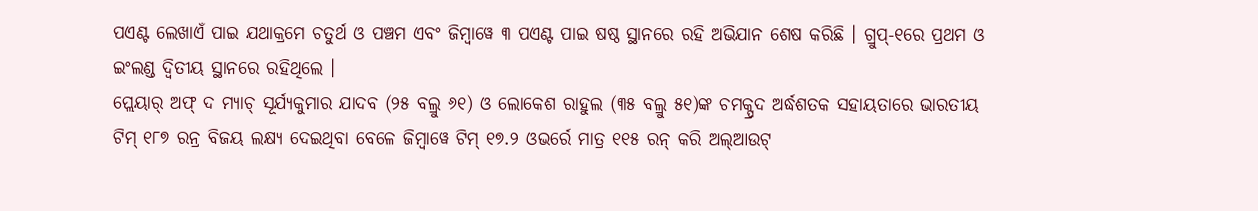ପଏଣ୍ଟ ଲେଖାଏଁ ପାଇ ଯଥାକ୍ରମେ ଚତୁର୍ଥ ଓ ପଞ୍ଚମ ଏବଂ ଜିମ୍ବାୱେ ୩ ପଏଣ୍ଟ ପାଇ ଷଷ୍ଠ ସ୍ଥାନରେ ରହି ଅଭିଯାନ ଶେଷ କରିଛି । ଗ୍ରୁପ୍-୧ରେ ପ୍ରଥମ ଓ ଇଂଲଣ୍ଡ ଦ୍ୱିତୀୟ ସ୍ଥାନରେ ରହିଥିଲେ ।
ପ୍ଲେୟାର୍ ଅଫ୍ ଦ ମ୍ୟାଚ୍ ସୂର୍ଯ୍ୟକୁମାର ଯାଦବ (୨୫ ବଲ୍ରୁ ୬୧) ଓ ଲୋକେଶ ରାହୁଲ (୩୫ ବଲ୍ରୁ ୫୧)ଙ୍କ ଚମକ୍ପ୍ରଦ ଅର୍ଦ୍ଧଶତକ ସହାୟତାରେ ଭାରତୀୟ ଟିମ୍ ୧୮୭ ରନ୍ର ବିଜୟ ଲକ୍ଷ୍ୟ ଦେଇଥିବା ବେଳେ ଜିମ୍ବାୱେ ଟିମ୍ ୧୭.୨ ଓଭର୍ରେ ମାତ୍ର ୧୧୫ ରନ୍ କରି ଅଲ୍ଆଉଟ୍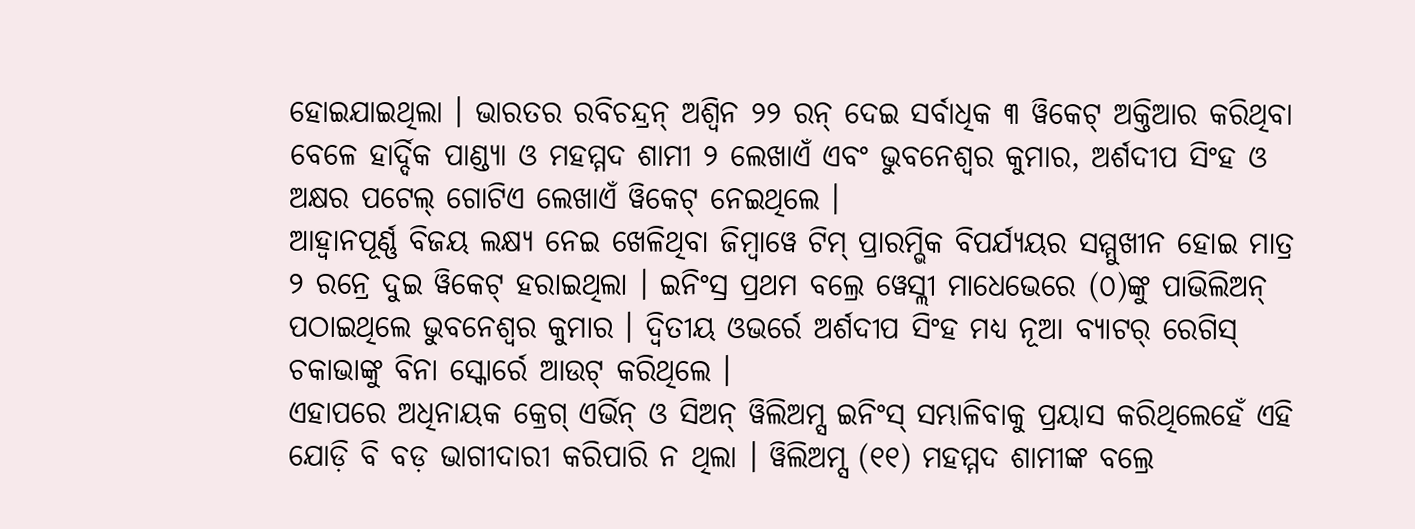ହୋଇଯାଇଥିଲା । ଭାରତର ରବିଚନ୍ଦ୍ରନ୍ ଅଶ୍ୱିନ ୨୨ ରନ୍ ଦେଇ ସର୍ବାଧିକ ୩ ୱିକେଟ୍ ଅକ୍ତିଆର କରିଥିବା ବେଳେ ହାର୍ଦ୍ଦିକ ପାଣ୍ଡ୍ୟା ଓ ମହମ୍ମଦ ଶାମୀ ୨ ଲେଖାଏଁ ଏବଂ ଭୁବନେଶ୍ୱର କୁମାର, ଅର୍ଶଦୀପ ସିଂହ ଓ ଅକ୍ଷର ପଟେଲ୍ ଗୋଟିଏ ଲେଖାଏଁ ୱିକେଟ୍ ନେଇଥିଲେ ।
ଆହ୍ୱାନପୂର୍ଣ୍ଣ ବିଜୟ ଲକ୍ଷ୍ୟ ନେଇ ଖେଳିଥିବା ଜିମ୍ବାୱେ ଟିମ୍ ପ୍ରାରମ୍ଭିକ ବିପର୍ଯ୍ୟୟର ସମ୍ମୁଖୀନ ହୋଇ ମାତ୍ର ୨ ରନ୍ରେ ଦୁଇ ୱିକେଟ୍ ହରାଇଥିଲା । ଇନିଂସ୍ର ପ୍ରଥମ ବଲ୍ରେ ୱେସ୍ଲୀ ମାଧେଭେରେ (୦)ଙ୍କୁ ପାଭିଲିଅନ୍ ପଠାଇଥିଲେ ଭୁବନେଶ୍ୱର କୁମାର । ଦ୍ୱିତୀୟ ଓଭର୍ରେ ଅର୍ଶଦୀପ ସିଂହ ମଧ୍ୟ ନୂଆ ବ୍ୟାଟର୍ ରେଗିସ୍ ଚକାଭାଙ୍କୁ ବିନା ସ୍କୋର୍ରେ ଆଉଟ୍ କରିଥିଲେ ।
ଏହାପରେ ଅଧିନାୟକ କ୍ରେଗ୍ ଏର୍ଭିନ୍ ଓ ସିଅନ୍ ୱିଲିଅମ୍ସ ଇନିଂସ୍ ସମ୍ଭାଳିବାକୁ ପ୍ରୟାସ କରିଥିଲେହେଁ ଏହି ଯୋଡ଼ି ବି ବଡ଼ ଭାଗୀଦାରୀ କରିପାରି ନ ଥିଲା । ୱିଲିଅମ୍ସ (୧୧) ମହମ୍ମଦ ଶାମୀଙ୍କ ବଲ୍ରେ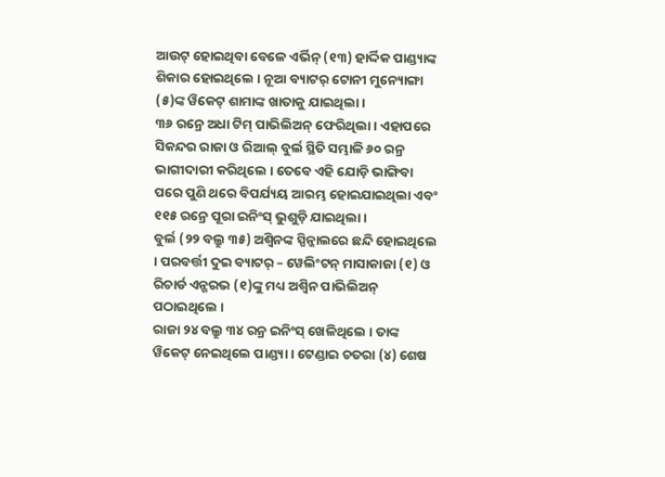ଆଉଟ୍ ହୋଇଥିବା ବେଳେ ଏର୍ଭିନ୍ (୧୩) ହାର୍ଦ୍ଦିକ ପାଣ୍ଡ୍ୟାଙ୍କ ଶିକାର ହୋଇଥିଲେ । ନୂଆ ବ୍ୟାଟର୍ ଟୋନୀ ମୁନ୍ୟୋଙ୍ଗା (୫)ଙ୍କ ୱିକେଟ୍ ଶାମାଙ୍କ ଖାତାକୁ ଯାଇଥିଲା ।
୩୬ ରନ୍ରେ ଅଧା ଟିମ୍ ପାଭିଲିଅନ୍ ଫେରିଥିଲା । ଏହାପରେ ସିକନ୍ଦର ରାଜା ଓ ରିଆଲ୍ ବୁର୍ଲ ସ୍ଥିତି ସମ୍ଭାଳି ୬୦ ରନ୍ର ଭାଗୀଦାରୀ କରିଥିଲେ । ତେବେ ଏହି ଯୋଡ଼ି ଭାଙ୍ଗିବା ପରେ ପୁଣି ଥରେ ବିପର୍ଯ୍ୟୟ ଆରମ୍ଭ ହୋଇଯାଇଥିଲା ଏବଂ ୧୧୫ ରନ୍ରେ ପୂରା ଇନିଂସ୍ ଭୁଶୁଡ଼ି ଯାଇଥିଲା ।
ବୁର୍ଲ (୨୨ ବଲ୍ରୁ ୩୫) ଅଶ୍ୱିନଙ୍କ ସ୍ପିନ୍ଜାଲରେ ଛନ୍ଦି ହୋଇଥିଲେ । ପରବର୍ତ୍ତୀ ଦୁଇ ବ୍ୟାଟର୍ – ୱେଲିଂଟନ୍ ମାସାକାଜା (୧) ଓ ରିଚାର୍ଡ ଏନ୍ଗରଭ (୧)ଙ୍କୁ ମଧ୍ୟ ଅଶ୍ୱିନ ପାଭିଲିଅନ୍ ପଠାଇଥିଲେ ।
ରାଜା ୨୪ ବଲ୍ରୁ ୩୪ ରନ୍ର ଇନିଂସ୍ ଖେଳିଥିଲେ । ତାଙ୍କ ୱିକେଟ୍ ନେଇଥିଲେ ପାଣ୍ଡ୍ୟା । ଟେଣ୍ଡାଇ ଚତରା (୪) ଶେଷ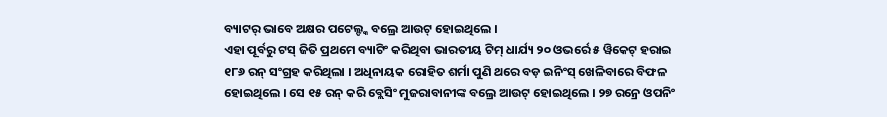ବ୍ୟାଟର୍ ଭାବେ ଅକ୍ଷର ପଟେଲ୍ଙ୍କ ବଲ୍ରେ ଆଉଟ୍ ହୋଇଥିଲେ ।
ଏହା ପୂର୍ବରୁ ଟସ୍ ଜିତି ପ୍ରଥମେ ବ୍ୟାଟିଂ କରିଥିବା ଭାରତୀୟ ଟିମ୍ ଧାର୍ଯ୍ୟ ୨୦ ଓଭର୍ରେ ୫ ୱିକେଟ୍ ହରାଇ ୧୮୬ ରନ୍ ସଂଗ୍ରହ କରିଥିଲା । ଅଧିନାୟକ ରୋହିତ ଶର୍ମା ପୁଣି ଥରେ ବଡ଼ ଇନିଂସ୍ ଖେଳିବାରେ ବିଫଳ ହୋଇଥିଲେ । ସେ ୧୫ ରନ୍ କରି ବ୍ଲେସିଂ ମୁଜରାବାନୀଙ୍କ ବଲ୍ରେ ଆଉଟ୍ ହୋଇଥିଲେ । ୨୭ ରନ୍ରେ ଓପନିଂ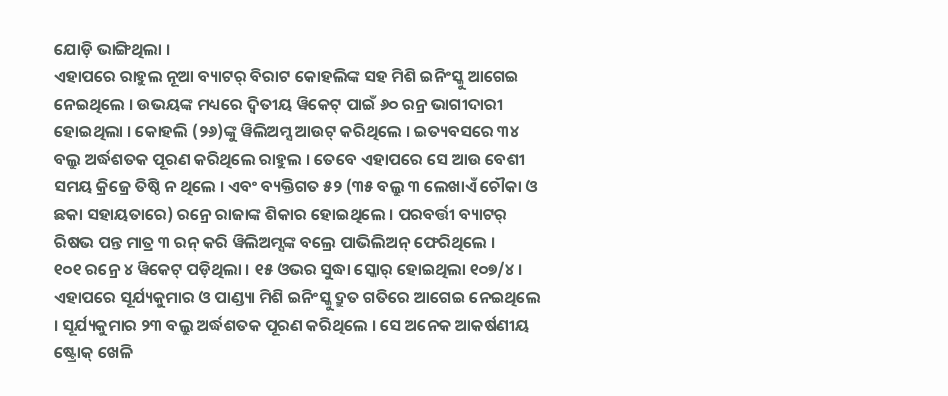ଯୋଡ଼ି ଭାଙ୍ଗିଥିଲା ।
ଏହାପରେ ରାହୁଲ ନୂଆ ବ୍ୟାଟର୍ ବିରାଟ କୋହଲିଙ୍କ ସହ ମିଶି ଇନିଂସ୍କୁ ଆଗେଇ ନେଇଥିଲେ । ଉଭୟଙ୍କ ମଧ୍ୟରେ ଦ୍ୱିତୀୟ ୱିକେଟ୍ ପାଇଁ ୬୦ ରନ୍ର ଭାଗୀଦାରୀ ହୋଇଥିଲା । କୋହଲି (୨୬)ଙ୍କୁ ୱିଲିଅମ୍ସ ଆଉଟ୍ କରିଥିଲେ । ଇତ୍ୟବସରେ ୩୪ ବଲ୍ରୁ ଅର୍ଦ୍ଧଶତକ ପୂରଣ କରିଥିଲେ ରାହୁଲ । ତେବେ ଏହାପରେ ସେ ଆଉ ବେଶୀ ସମୟ କ୍ରିଜ୍ରେ ତିଷ୍ଠି ନ ଥିଲେ । ଏବଂ ବ୍ୟକ୍ତିଗତ ୫୨ (୩୫ ବଲ୍ରୁ ୩ ଲେଖାଏଁ ଚୌକା ଓ ଛକା ସହାୟତାରେ) ରନ୍ରେ ରାଜାଙ୍କ ଶିକାର ହୋଇଥିଲେ । ପରବର୍ତ୍ତୀ ବ୍ୟାଟର୍ ରିଷଭ ପନ୍ତ ମାତ୍ର ୩ ରନ୍ କରି ୱିଲିଅମ୍ସଙ୍କ ବଲ୍ରେ ପାଭିଲିଅନ୍ ଫେରିଥିଲେ ।
୧୦୧ ରନ୍ରେ ୪ ୱିକେଟ୍ ପଡ଼ିଥିଲା । ୧୫ ଓଭର ସୁଦ୍ଧା ସ୍କୋର୍ ହୋଇଥିଲା ୧୦୭/୪ । ଏହାପରେ ସୂର୍ଯ୍ୟକୁମାର ଓ ପାଣ୍ଡ୍ୟା ମିଶି ଇନିଂସ୍କୁ ଦ୍ରୁତ ଗତିରେ ଆଗେଇ ନେଇଥିଲେ । ସୂର୍ଯ୍ୟକୁମାର ୨୩ ବଲ୍ରୁ ଅର୍ଦ୍ଧଶତକ ପୂରଣ କରିଥିଲେ । ସେ ଅନେକ ଆକର୍ଷଣୀୟ ଷ୍ଟ୍ରୋକ୍ ଖେଳି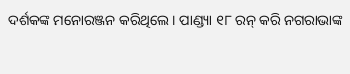ଦର୍ଶକଙ୍କ ମନୋରଞ୍ଜନ କରିଥିଲେ । ପାଣ୍ଡ୍ୟା ୧୮ ରନ୍ କରି ନଗରାଭାଙ୍କ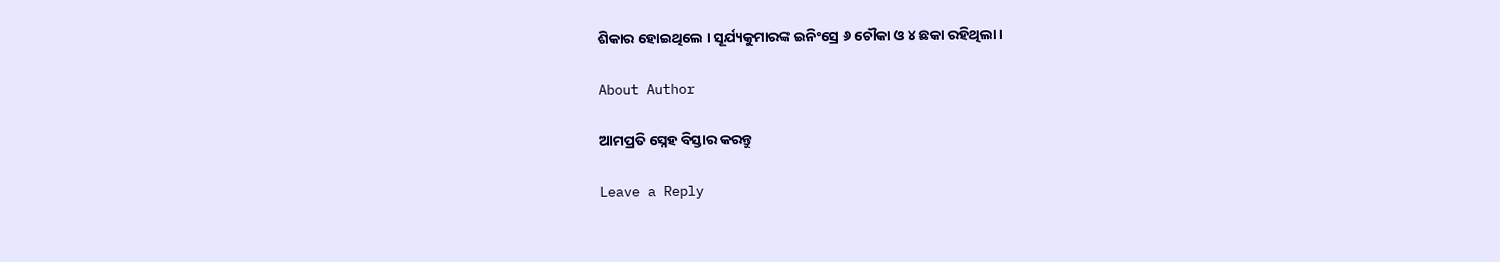ଶିକାର ହୋଇଥିଲେ । ସୂର୍ଯ୍ୟକୁମାରଙ୍କ ଇନିଂସ୍ରେ ୬ ଚୌକା ଓ ୪ ଛକା ରହିଥିଲା ।

About Author

ଆମପ୍ରତି ସ୍ନେହ ବିସ୍ତାର କରନ୍ତୁ

Leave a Reply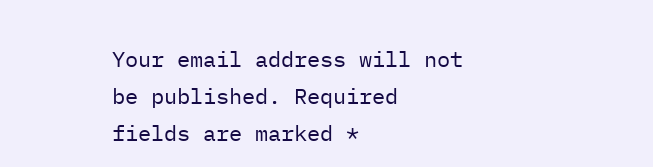Your email address will not be published. Required fields are marked *